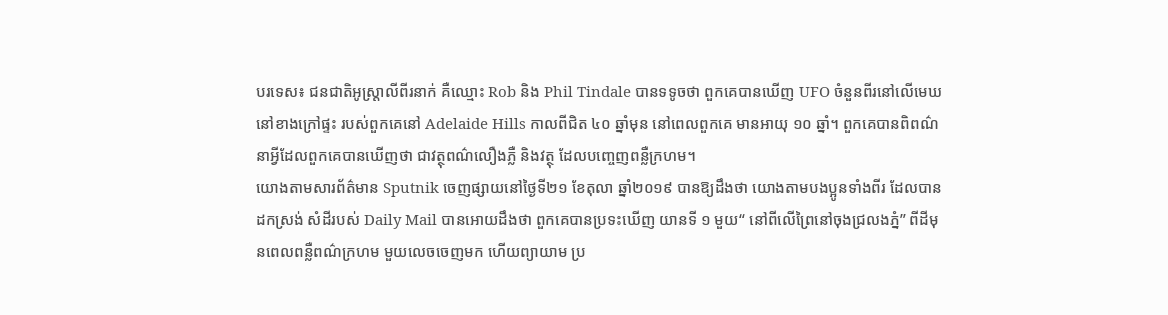បរទេស៖ ជនជាតិអូស្រ្តាលីពីរនាក់ គឺឈ្មោះ Rob និង Phil Tindale បានទទូចថា ពួកគេបានឃើញ UFO ចំនួនពីរនៅលើមេឃ នៅខាងក្រៅផ្ទះ របស់ពួកគេនៅ Adelaide Hills កាលពីជិត ៤០ ឆ្នាំមុន នៅពេលពួកគេ មានអាយុ ១០ ឆ្នាំ។ ពួកគេបានពិពណ៌នាអ្វីដែលពួកគេបានឃើញថា ជាវត្ថុពណ៌លឿងភ្លឺ និងវត្ថុ ដែលបញ្ចេញពន្លឺក្រហម។
យោងតាមសារព័ត៌មាន Sputnik ចេញផ្សាយនៅថ្ងៃទី២១ ខែតុលា ឆ្នាំ២០១៩ បានឱ្យដឹងថា យោងតាមបងប្អូនទាំងពីរ ដែលបានដកស្រង់ សំដីរបស់ Daily Mail បានអោយដឹងថា ពួកគេបានប្រទះឃើញ យានទី ១ មួយ“ នៅពីលើព្រៃនៅចុងជ្រលងភ្នំ” ពីដីមុនពេលពន្លឺពណ៌ក្រហម មួយលេចចេញមក ហើយព្យាយាម ប្រ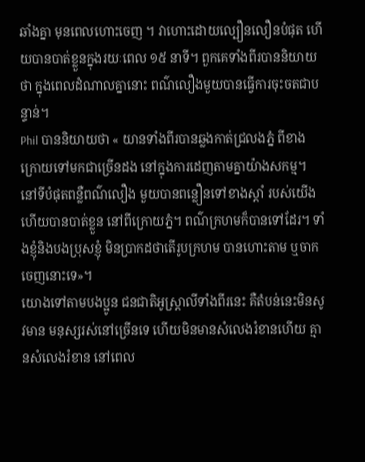ឆាំងគ្នា មុនពេលហោះចេញ ។ វាហោះដោយល្បឿនលឿនបំផុត ហើយបានបាត់ខ្លួនក្នុងរយៈពេល ១៥ នាទី។ ពួកគេទាំងពីរបាននិយាយថា ក្នុងពេលដំណាលគ្នានោះ ពណ៌លឿងមួយបានធ្វើការចុះចតជាបន្ទាន់។
Phil បាននិយាយថា « យានទាំងពីរបានឆ្លងកាត់ជ្រលងភ្នំ ពីខាងក្រោយទៅមកជាច្រើនដង នៅក្នុងការដេញតាមគ្នាយ៉ាងសកម្ម។ នៅទីបំផុតពន្លឺពណ៌លឿង មួយបានពន្លឿនទៅខាងស្តាំ របស់យើងហើយបានបាត់ខ្លួន នៅពីក្រោយភ្នំ។ ពណ៌ក្រហមក៏បានទៅដែរ។ ទាំងខ្ញុំនិងបងប្រុសខ្ញុំ មិនប្រាកដថាតើរូបក្រហម បានហោះតាម ឬចាកចេញនោះទេ»។
យោងទៅតាមបងប្អូន ជនជាតិអូស្រ្តាលីទាំងពីរនេះ គឺតំបន់នេះមិនសូវមាន មនុស្សរស់នៅច្រើនទេ ហើយមិនមានសំលេងរំខានហើយ គ្មានសំលេងរំខាន នៅពេល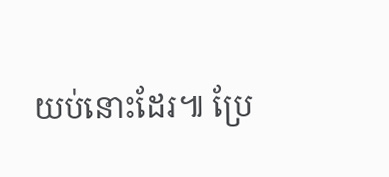យប់នោះដែរ៕ ប្រែ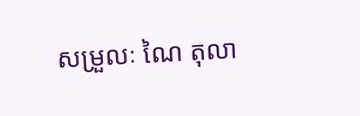សម្រួលៈ ណៃ តុលា